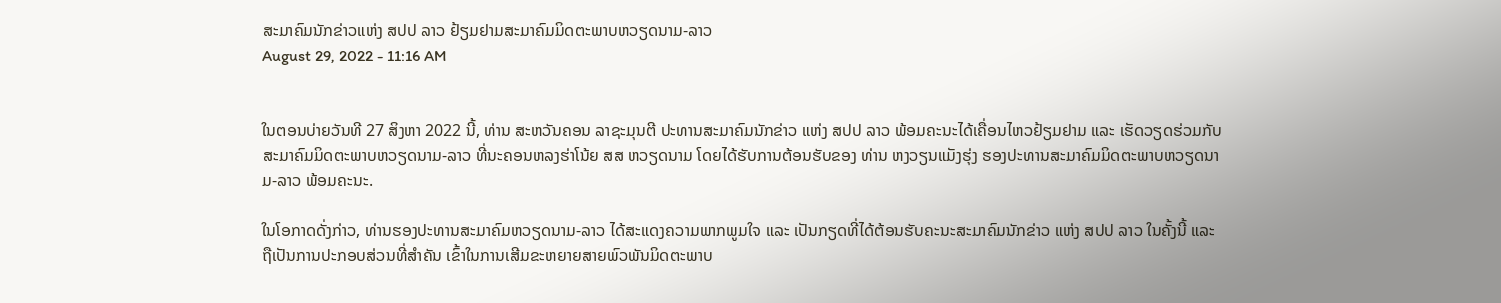ສະມາຄົມນັກຂ່າວແຫ່ງ ສປປ ລາວ ຢ້ຽມຢາມສະມາຄົມມິດຕະພາບຫວຽດນາມ-ລາວ
August 29, 2022 - 11:16 AM


ໃນຕອນບ່າຍວັນທີ 27 ສິງຫາ 2022 ນີ້, ທ່ານ ສະຫວັນຄອນ ລາຊະມຸນຕີ ປະທານສະມາຄົມນັກຂ່າວ ແຫ່ງ ສປປ ລາວ ພ້ອມຄະນະໄດ້ເຄື່ອນໄຫວຢ້ຽມຢາມ ແລະ ເຮັດວຽດຮ່ວມກັບ ສະມາຄົມມິດຕະພາບຫວຽດນາມ-ລາວ ທີ່ນະຄອນຫລງຮ່າໂນ້ຍ ສສ ຫວຽດນາມ ໂດຍໄດ້ຮັບການຕ້ອນຮັບຂອງ ທ່ານ ຫງວຽນແມັງຮຸ່ງ ຮອງປະທານສະມາຄົມມິດຕະພາບຫວຽດນາມ-ລາວ ພ້ອມຄະນະ.

ໃນໂອກາດດັ່ງກ່າວ, ທ່ານຮອງປະທານສະມາຄົມຫວຽດນາມ-ລາວ ໄດ້ສະແດງຄວາມພາກພູມໃຈ ແລະ ເປັນກຽດທີ່ໄດ້ຕ້ອນຮັບຄະນະສະມາຄົມນັກຂ່າວ ແຫ່ງ ສປປ ລາວ ໃນຄັ້ງນີ້ ແລະ ຖືເປັນການປະກອບສ່ວນທີ່ສຳຄັນ ເຂົ້າໃນການເສີມຂະຫຍາຍສາຍພົວພັນມິດຕະພາບ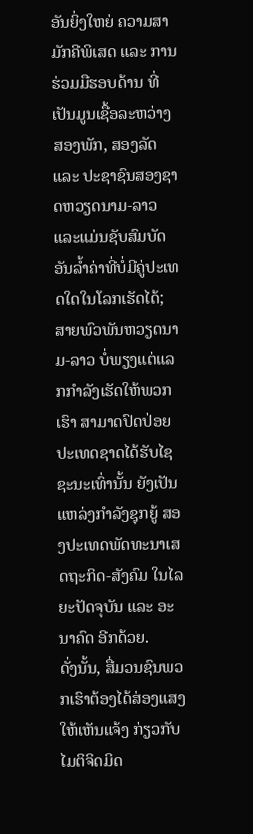ອັນຍິ່ງໃຫຍ່ ຄວາມສາມັກຄີພິເສດ ແລະ ການຮ່ວມມືຮອບດ້ານ ທີ່ເປັນມູນເຊື້ອລະຫວ່າງສອງພັກ, ສອງລັດ ແລະ ປະຊາຊົນສອງຊາດຫວຽດນາມ-ລາວ ແລະແມ່ນຊັບສົມບັດອັນລໍ້າຄ່າທີ່ບໍ່ມີຄູ່ປະເທດໃດໃນໂລກເຮັດໄດ້; ສາຍພົວພັນຫວຽດນາມ-ລາວ ບໍ່ພຽງແຕ່ແລກກຳລັງເຮັດໃຫ້ພວກເຮົາ ສາມາດປົດປ່ອຍປະເທດຊາດໄດ້ຮັບໄຊຊະນະເທົ່ານັ້ນ ຍັງເປັນແຫລ່ງກໍາລັງຊຸກຍູ້ ສອງປະເທດພັດທະນາເສດຖະກິດ-ສັງຄົມ ໃນໄລຍະປັດຈຸບັນ ແລະ ອະນາຄົດ ອີກດ້ວຍ.
ດັ່ງນັ້ນ, ສື່ມວນຊົນພວກເຮົາຕ້ອງໄດ້ສ່ອງແສງໃຫ້ເຫັນແຈ້ງ ກ່ຽວກັບໄມຕິຈິດມິດ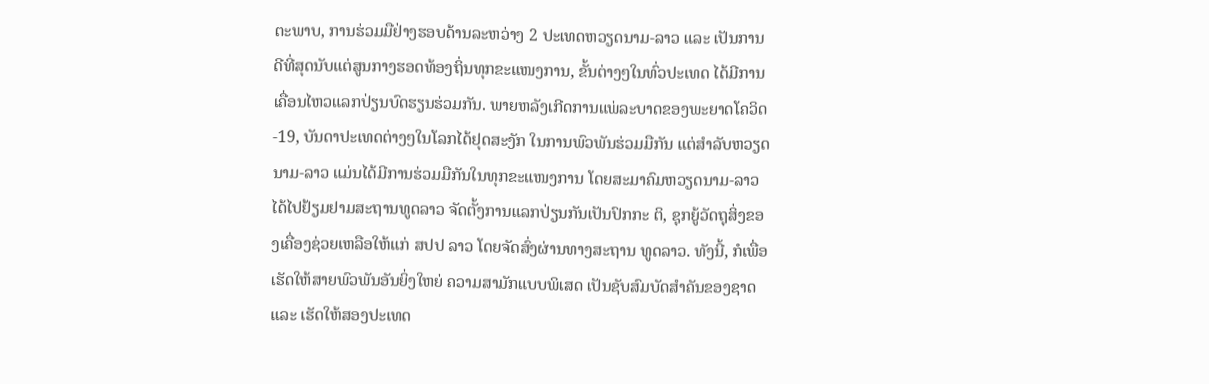ຕະພາບ, ການຮ່ວມມືຢ່າງຮອບດ້ານລະຫວ່າງ 2 ປະເທດຫວຽດນາມ-ລາວ ແລະ ເປັນການດີທີ່ສຸດນັບແຕ່ສູນກາງຮອດທ້ອງຖິ່ນທຸກຂະແໜງການ, ຂັ້ນຕ່າງໆໃນທົ່ວປະເທດ ໄດ້ມີການເຄື່ອນໄຫວແລກປ່ຽນບົດຮຽນຮ່ວມກັນ. ພາຍຫລັງເກີດການແພ່ລະບາດຂອງພະຍາດໂຄວິດ-19, ບັນດາປະເທດຕ່າງໆໃນໂລກໄດ້ຢຸດສະງັກ ໃນການພົວພັນຮ່ວມມືກັນ ແຕ່ສຳລັບຫວຽດນາມ-ລາວ ແມ່ນໄດ້ມີການຮ່ວມມືກັນໃນທຸກຂະແໜງການ ໂດຍສະມາຄົມຫວຽດນາມ-ລາວ ໄດ້ໄປຢ້ຽມຢາມສະຖານທູດລາວ ຈັດຕັ້ງການແລກປ່ຽນກັນເປັນປົກກະ ຕິ, ຊຸກຍູ້ວັດຖຸສິ່ງຂອງເຄື່ອງຊ່ວຍເຫລືອໃຫ້ແກ່ ສປປ ລາວ ໂດຍຈັດສົ່ງຜ່ານທາງສະຖານ ທູດລາວ. ທັງນີ້, ກໍເພື່ອເຮັດໃຫ້ສາຍພົວພັນອັນຍິ່ງໃຫຍ່ ຄວາມສາມັກແບບພິເສດ ເປັນຊັບສົມບັດສຳຄັນຂອງຊາດ ແລະ ເຮັດໃຫ້ສອງປະເທດ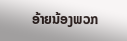ອ້າຍນ້ອງພວກ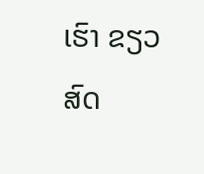ເຮົາ ຂຽວສົດ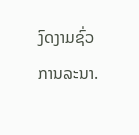ງົດງາມຊົ່ວການລະນາ.